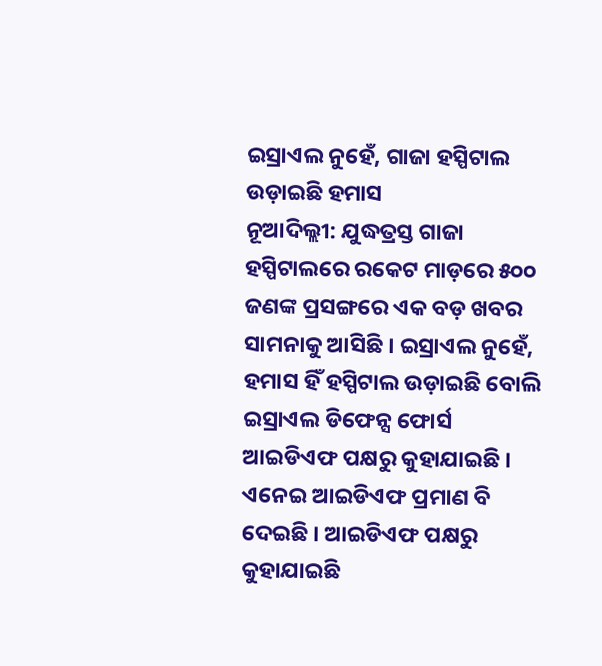ଇସ୍ରାଏଲ ନୁହେଁ, ଗାଜା ହସ୍ପିଟାଲ ଉଡ଼ାଇଛି ହମାସ
ନୂଆଦିଲ୍ଲୀ: ଯୁଦ୍ଧତ୍ରସ୍ତ ଗାଜା ହସ୍ପିଟାଲରେ ରକେଟ ମାଡ଼ରେ ୫୦୦ ଜଣଙ୍କ ପ୍ରସଙ୍ଗରେ ଏକ ବଡ଼ ଖବର ସାମନାକୁ ଆସିଛି । ଇସ୍ରାଏଲ ନୁହେଁ, ହମାସ ହିଁ ହସ୍ପିଟାଲ ଉଡ଼ାଇଛି ବୋଲି ଇସ୍ରାଏଲ ଡିଫେନ୍ସ ଫୋର୍ସ ଆଇଡିଏଫ ପକ୍ଷରୁ କୁହାଯାଇଛି । ଏନେଇ ଆଇଡିଏଫ ପ୍ରମାଣ ବି ଦେଇଛି । ଆଇଡିଏଫ ପକ୍ଷରୁ କୁହାଯାଇଛି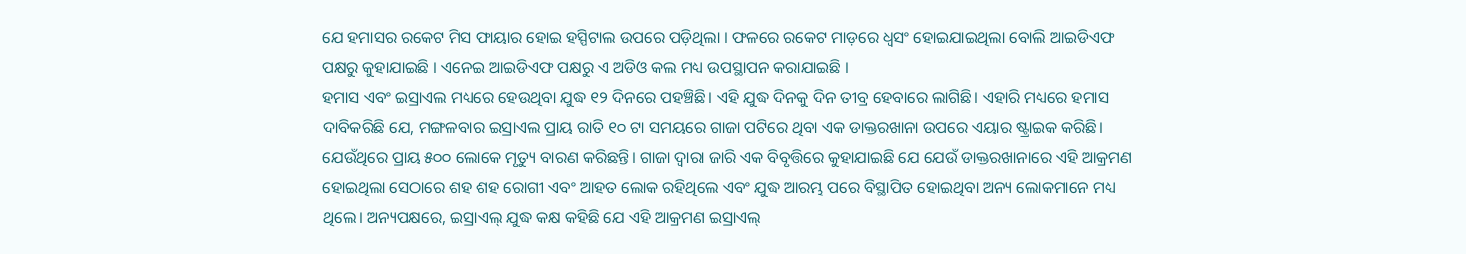ଯେ ହମାସର ରକେଟ ମିସ ଫାୟାର ହୋଇ ହସ୍ପିଟାଲ ଉପରେ ପଡ଼ିଥିଲା । ଫଳରେ ରକେଟ ମାଡ଼ରେ ଧ୍ୱସଂ ହୋଇଯାଇଥିଲା ବୋଲି ଆଇଡିଏଫ ପକ୍ଷରୁ କୁହାଯାଇଛି । ଏନେଇ ଆଇଡିଏଫ ପକ୍ଷରୁ ଏ ଅଡିଓ କଲ ମଧ୍ୟ ଉପସ୍ଥାପନ କରାଯାଇଛି ।
ହମାସ ଏବଂ ଇସ୍ରାଏଲ ମଧ୍ୟରେ ହେଉଥିବା ଯୁଦ୍ଧ ୧୨ ଦିନରେ ପହଞ୍ଚିଛି। ଏହି ଯୁଦ୍ଧ ଦିନକୁ ଦିନ ତୀବ୍ର ହେବାରେ ଲାଗିଛି। ଏହାରି ମଧ୍ୟରେ ହମାସ ଦାବିକରିଛି ଯେ, ମଙ୍ଗଳବାର ଇସ୍ରାଏଲ ପ୍ରାୟ ରାତି ୧୦ ଟା ସମୟରେ ଗାଜା ପଟିରେ ଥିବା ଏକ ଡାକ୍ତରଖାନା ଉପରେ ଏୟାର ଷ୍ଟ୍ରାଇକ କରିଛି। ଯେଉଁଥିରେ ପ୍ରାୟ ୫୦୦ ଲୋକେ ମୃତ୍ୟୁ ବାରଣ କରିଛନ୍ତି। ଗାଜା ଦ୍ଵାରା ଜାରି ଏକ ବିବୃତ୍ତିରେ କୁହାଯାଇଛି ଯେ ଯେଉଁ ଡାକ୍ତରଖାନାରେ ଏହି ଆକ୍ରମଣ ହୋଇଥିଲା ସେଠାରେ ଶହ ଶହ ରୋଗୀ ଏବଂ ଆହତ ଲୋକ ରହିଥିଲେ ଏବଂ ଯୁଦ୍ଧ ଆରମ୍ଭ ପରେ ବିସ୍ଥାପିତ ହୋଇଥିବା ଅନ୍ୟ ଲୋକମାନେ ମଧ୍ୟ ଥିଲେ। ଅନ୍ୟପକ୍ଷରେ, ଇସ୍ରାଏଲ୍ ଯୁଦ୍ଧ କକ୍ଷ କହିଛି ଯେ ଏହି ଆକ୍ରମଣ ଇସ୍ରାଏଲ୍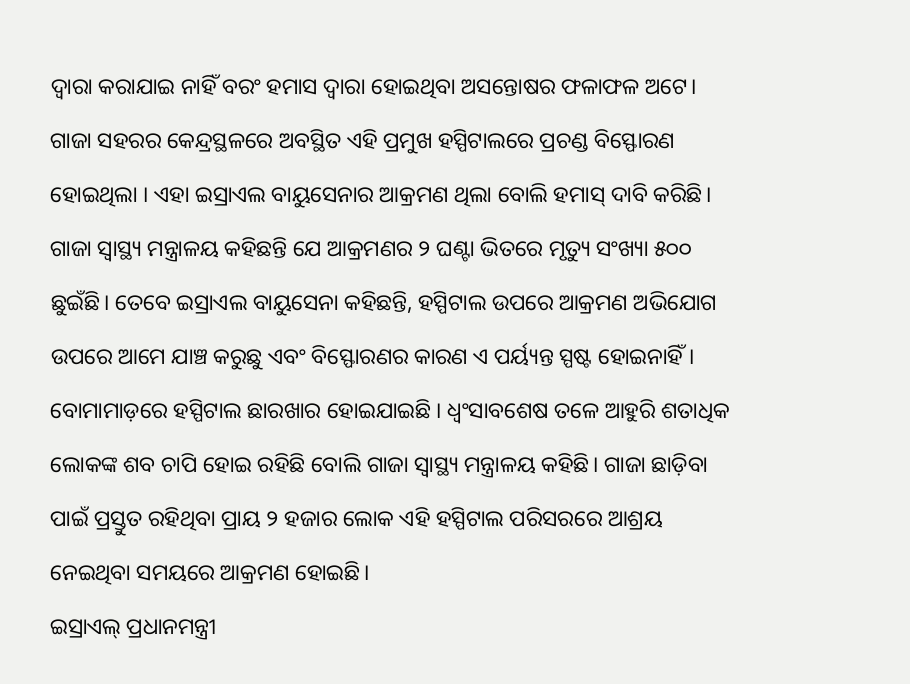ଦ୍ୱାରା କରାଯାଇ ନାହିଁ ବରଂ ହମାସ ଦ୍ଵାରା ହୋଇଥିବା ଅସନ୍ତୋଷର ଫଳାଫଳ ଅଟେ।
ଗାଜା ସହରର କେନ୍ଦ୍ରସ୍ଥଳରେ ଅବସ୍ଥିତ ଏହି ପ୍ରମୁଖ ହସ୍ପିଟାଲରେ ପ୍ରଚଣ୍ଡ ବିସ୍ଫୋରଣ ହୋଇଥିଲା । ଏହା ଇସ୍ରାଏଲ ବାୟୁସେନାର ଆକ୍ରମଣ ଥିଲା ବୋଲି ହମାସ୍ ଦାବି କରିଛି। ଗାଜା ସ୍ବାସ୍ଥ୍ୟ ମନ୍ତ୍ରାଳୟ କହିଛନ୍ତି ଯେ ଆକ୍ରମଣର ୨ ଘଣ୍ଟା ଭିତରେ ମୃତ୍ୟୁ ସଂଖ୍ୟା ୫୦୦ ଛୁଇଁଛି। ତେବେ ଇସ୍ରାଏଲ ବାୟୁସେନା କହିଛନ୍ତି, ହସ୍ପିଟାଲ ଉପରେ ଆକ୍ରମଣ ଅଭିଯୋଗ ଉପରେ ଆମେ ଯାଞ୍ଚ କରୁଛୁ ଏବଂ ବିସ୍ଫୋରଣର କାରଣ ଏ ପର୍ୟ୍ୟନ୍ତ ସ୍ପଷ୍ଟ ହୋଇନାହିଁ। ବୋମାମାଡ଼ରେ ହସ୍ପିଟାଲ ଛାରଖାର ହୋଇଯାଇଛି । ଧ୍ବଂସାବଶେଷ ତଳେ ଆହୁରି ଶତାଧିକ ଲୋକଙ୍କ ଶବ ଚାପି ହୋଇ ରହିଛି ବୋଲି ଗାଜା ସ୍ବାସ୍ଥ୍ୟ ମନ୍ତ୍ରାଳୟ କହିଛି। ଗାଜା ଛାଡ଼ିବା ପାଇଁ ପ୍ରସ୍ତୁତ ରହିଥିବା ପ୍ରାୟ ୨ ହଜାର ଲୋକ ଏହି ହସ୍ପିଟାଲ ପରିସରରେ ଆଶ୍ରୟ ନେଇଥିବା ସମୟରେ ଆକ୍ରମଣ ହୋଇଛି।
ଇସ୍ରାଏଲ୍ ପ୍ରଧାନମନ୍ତ୍ରୀ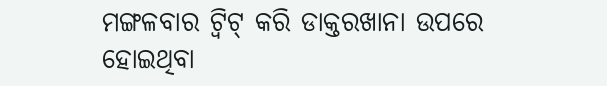ମଙ୍ଗଳବାର ଟ୍ୱିଟ୍ କରି ଡାକ୍ତରଖାନା ଉପରେ ହୋଇଥିବା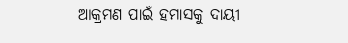ଆକ୍ରମଣ ପାଇଁ ହମାସକୁ ଦାୟୀ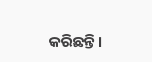କରିଛନ୍ତି।